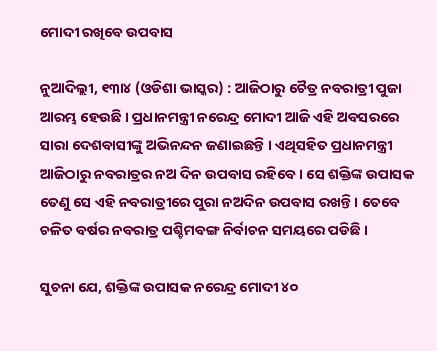ମୋଦୀ ରଖିବେ ଉପବାସ

ନୁଆଦିଲ୍ଲୀ, ୧୩ା୪ (ଓଡିଶା ଭାସ୍କର) : ଆଜିଠାରୁ ଚୈତ୍ର ନବରାତ୍ରୀ ପୁଜା ଆରମ୍ଭ ହେଉଛି । ପ୍ରଧାନମନ୍ତ୍ରୀ ନରେନ୍ଦ୍ର ମୋଦୀ ଆଜି ଏହି ଅବସରରେ ସାରା ଦେଶବାସୀଙ୍କୁ ଅଭିନନ୍ଦନ ଜଣାଇଛନ୍ତି । ଏଥିସହିତ ପ୍ରଧାନମନ୍ତ୍ରୀ ଆଜିଠାରୁ ନବରାତ୍ରର ନଅ ଦିନ ଉପବାସ ରହିବେ । ସେ ଶକ୍ତିଙ୍କ ଉପାସକ ତେଣୁ ସେ ଏହି ନବରାତ୍ରୀରେ ପୁରା ନଅଦିନ ଉପବାସ ରଖନ୍ତି । ତେବେ ଚଳିତ ବର୍ଷର ନବରାତ୍ର ପଶ୍ଚିମବଙ୍ଗ ନିର୍ବାଚନ ସମୟରେ ପଡିଛି ।

ସୁଚନା ଯେ, ଶକ୍ତିଙ୍କ ଉପାସକ ନରେନ୍ଦ୍ର ମୋଦୀ ୪୦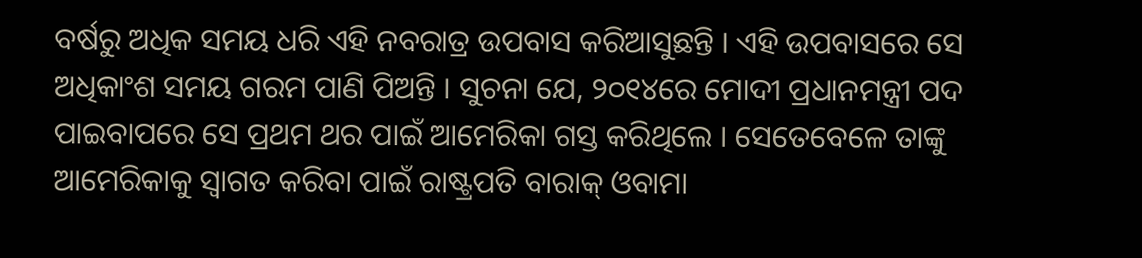ବର୍ଷରୁ ଅଧିକ ସମୟ ଧରି ଏହି ନବରାତ୍ର ଉପବାସ କରିଆସୁଛନ୍ତି । ଏହି ଉପବାସରେ ସେ ଅଧିକାଂଶ ସମୟ ଗରମ ପାଣି ପିଅନ୍ତି । ସୁଚନା ଯେ, ୨୦୧୪ରେ ମୋଦୀ ପ୍ରଧାନମନ୍ତ୍ରୀ ପଦ ପାଇବାପରେ ସେ ପ୍ରଥମ ଥର ପାଇଁ ଆମେରିକା ଗସ୍ତ କରିଥିଲେ । ସେତେବେଳେ ତାଙ୍କୁ ଆମେରିକାକୁ ସ୍ୱାଗତ କରିବା ପାଇଁ ରାଷ୍ଟ୍ରପତି ବାରାକ୍ ଓବାମା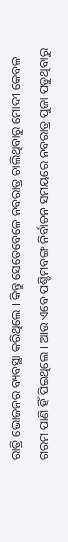ରାତ୍ରି ଭୋଜନର ବ୍ୟବସ୍ଥା କରିଥିଲେ । କିନ୍ତୁ ସେତେବେଳେ ନବରାତ୍ର ଚାଲିଥିବାରୁ ମୋଦୀ କେବଳ ଗରମ ପାଣି ହିଁ ପିଇଥିଲେ । ଆଉ ଏବେ ପଶ୍ଚିମବଙ୍ଗ ନିର୍ବାଚନ ସମୟରେ ନବରାତ୍ର ପୁଜା ପଡୁଥିବାରୁ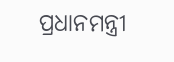ପ୍ରଧାନମନ୍ତ୍ରୀ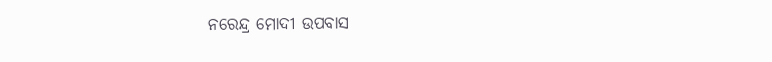ନରେନ୍ଦ୍ର ମୋଦୀ ଉପବାସ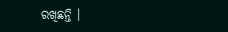ରଖିଛନ୍ତି ।